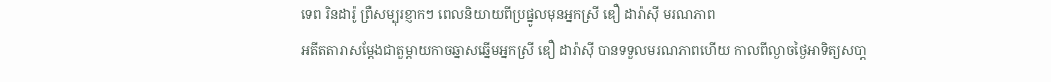ទេព រិនដារ៉ូ ព្រឺសម្បុរខ្ញាកៗ ពេលនិយាយពីប្រផ្នូលមុនអ្នកស្រី ឌឿ ដារ៉ាស៊ី មរណភាព
អតីតតារាសម្ដែងជាតួម្ដាយកាចឆ្នាសឆ្នើមអ្នកស្រី ឌឿ ដារ៉ាស៊ី បានទទួលមរណភាពហើយ កាលពីល្ងាចថ្ងៃអាទិត្យសបា្ត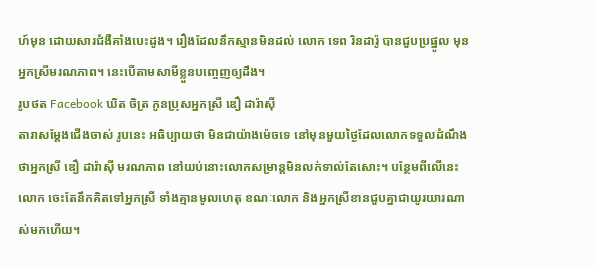ហ៍មុន ដោយសារជំងឺគាំងបេះដូង។ រឿងដែលនឹកស្មានមិនដល់ លោក ទេព រិនដារ៉ូ បានជួបប្រផ្នូល មុនអ្នកស្រីមរណភាព។ នេះបើតាមសាមីខ្លួនបញ្ចេញឲ្យដឹង។
រូបថត Facebook ឃិត ចិត្រ កូនប្រុសអ្នកស្រី ឌឿ ដារ៉ាស៊ី
តារាសម្ដែងជើងចាស់ រូបនេះ អធិប្បាយថា មិនជាយ៉ាងម៉េចទេ នៅមុនមួយថ្ងៃដែលលោកទទួលដំណឹងថាអ្នកស្រី ឌឿ ដារ៉ាស៊ី មរណភាព នៅយប់នោះលោកសម្រាន្តមិនលក់ទាល់តែសោះ។ បន្ថែមពីលើនេះ លោក ចេះតែនឹកគិតទៅអ្នកស្រី ទាំងគ្មានមូលហេតុ ខណៈលោក និងអ្នកស្រីខានជួបគ្នាជាយូរយារណាស់មកហើយ។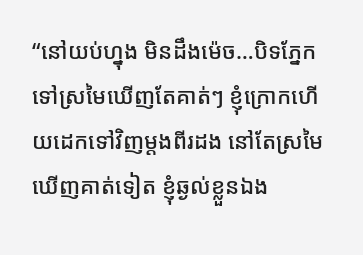“នៅយប់ហ្នុង មិនដឹងម៉េច…បិទភ្នែកទៅស្រមៃឃើញតែគាត់ៗ ខ្ញុំក្រោកហើយដេកទៅវិញម្តងពីរដង នៅតែស្រមៃឃើញគាត់ទៀត ខ្ញុំឆ្ងល់ខ្លួនឯង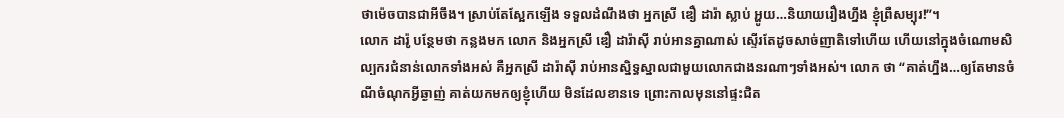ថាម៉េចបានជាអីចឹង។ ស្រាប់តែស្អែកឡើង ទទួលដំណឹងថា អ្នកស្រី ឌឿ ដារ៉ា ស្លាប់ អ្ហូយ…និយាយរឿងហ្នឹង ខ្ញុំព្រឺសម្បុរ!”។
លោក ដារ៉ូ បន្ថែមថា កន្លងមក លោក និងអ្នកស្រី ឌឿ ដារ៉ាស៊ី រាប់អានគ្នាណាស់ ស្ទើរតែដូចសាច់ញាតិទៅហើយ ហើយនៅក្នុងចំណោមសិល្បករជំនាន់លោកទាំងអស់ គឺអ្នកស្រី ដារ៉ាស៊ី រាប់អានស្និទ្ធស្នាលជាមួយលោកជាងនរណាៗទាំងអស់។ លោក ថា “គាត់ហ្នឹង…ឲ្យតែមានចំណីចំណុកអ្វីឆ្ងាញ់ គាត់យកមកឲ្យខ្ញុំហើយ មិនដែលខានទេ ព្រោះកាលមុននៅផ្ទះជិត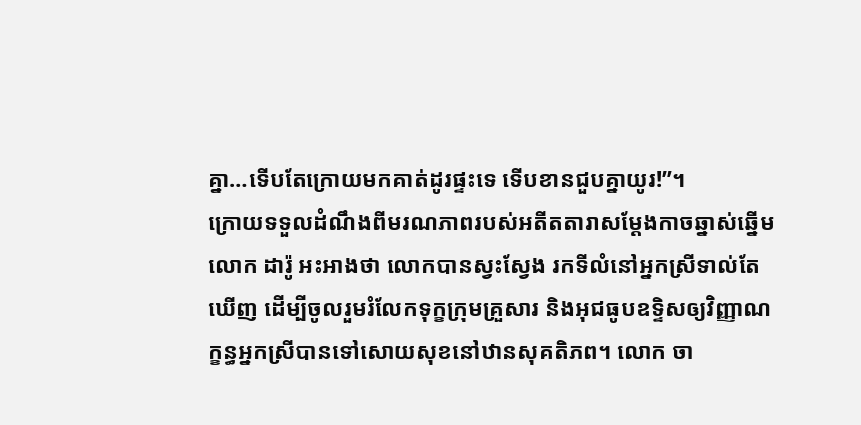គ្នា…ទើបតែក្រោយមកគាត់ដូរផ្ទះទេ ទើបខានជួបគ្នាយូរ!”។
ក្រោយទទួលដំណឹងពីមរណភាពរបស់អតីតតារាសម្ដែងកាចឆ្នាស់ឆ្នើម លោក ដារ៉ូ អះអាងថា លោកបានស្វះស្វែង រកទីលំនៅអ្នកស្រីទាល់តែឃើញ ដើម្បីចូលរួមរំលែកទុក្ខក្រុមគ្រួសារ និងអុជធូបឧទ្ទិសឲ្យវិញ្ញាណក្ខន្ធអ្នកស្រីបានទៅសោយសុខនៅឋានសុគតិភព។ លោក ចា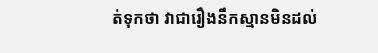ត់ទុកថា វាជារឿងនឹកស្មានមិនដល់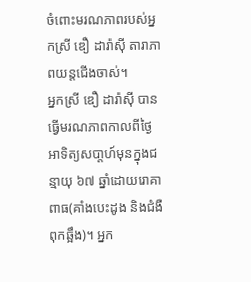ចំពោះមរណភាពរបស់អ្នកស្រី ឌឿ ដារ៉ាស៊ី តារាភាពយន្តជើងចាស់។
អ្នកស្រី ឌឿ ដារ៉ាស៊ី បានធ្វើមរណភាពកាលពីថ្ងៃអាទិត្យសបា្តហ៍មុនក្នុងជន្មាយុ ៦៧ ឆ្នាំដោយរោគាពាធ(គាំងបេះដូង និងជំងឺពុកឆ្អឹង)។ អ្នក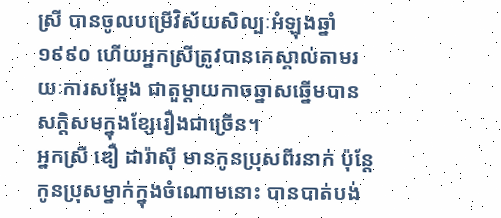ស្រី បានចូលបម្រើវិស័យសិល្បៈអំឡុងឆ្នាំ១៩៩០ ហើយអ្នកស្រីត្រូវបានគេស្គាល់តាមរយៈការសម្ដែង ជាតួម្ដាយកាចឆ្នាសឆ្នើមបានសក្ដិសមក្នុងខ្សែរឿងជាច្រើន។
អ្នកស្រី ឌឿ ដារ៉ាស៊ី មានកូនប្រុសពីរនាក់ ប៉ុន្តែកូនប្រុសម្នាក់ក្នុងចំណោមនោះ បានបាត់បង់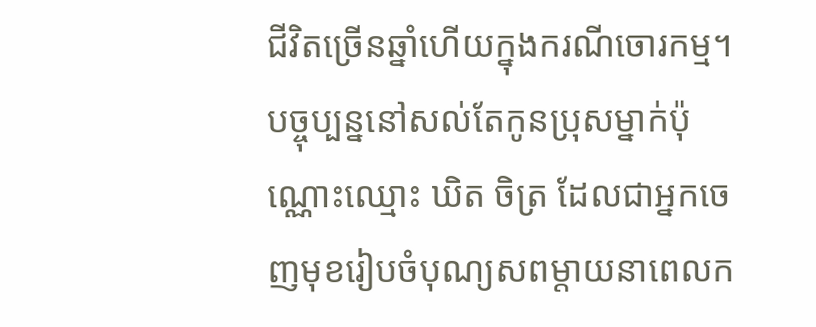ជីវិតច្រើនឆ្នាំហើយក្នុងករណីចោរកម្ម។ បច្ចុប្បន្ននៅសល់តែកូនប្រុសម្នាក់ប៉ុណ្ណោះឈ្មោះ ឃិត ចិត្រ ដែលជាអ្នកចេញមុខរៀបចំបុណ្យសពម្តាយនាពេលក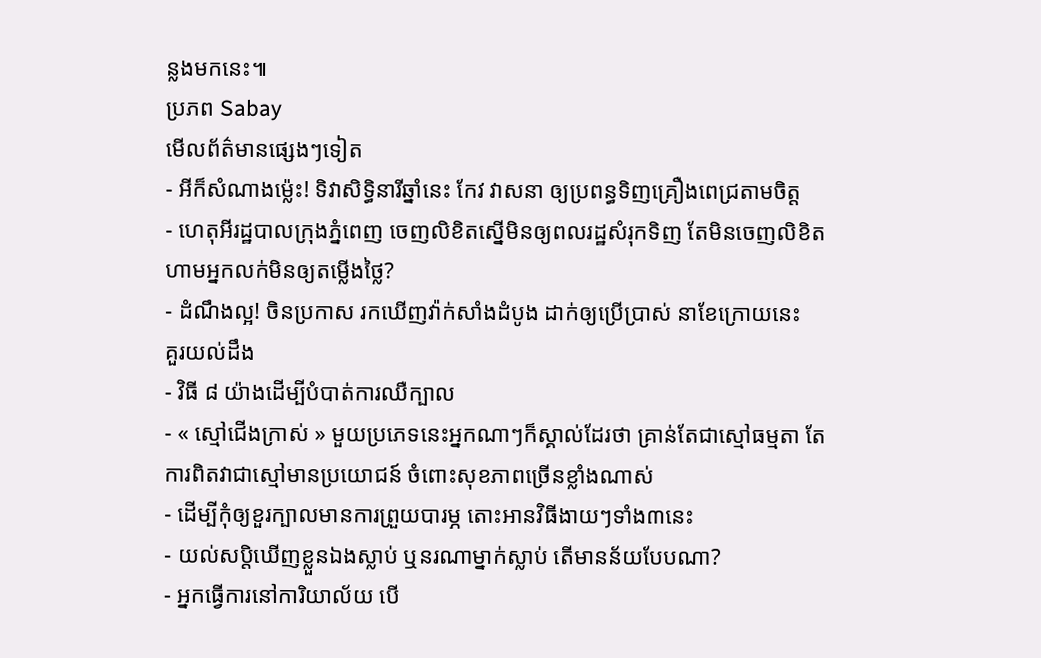ន្លងមកនេះ៕
ប្រភព Sabay
មើលព័ត៌មានផ្សេងៗទៀត
- អីក៏សំណាងម្ល៉េះ! ទិវាសិទ្ធិនារីឆ្នាំនេះ កែវ វាសនា ឲ្យប្រពន្ធទិញគ្រឿងពេជ្រតាមចិត្ត
- ហេតុអីរដ្ឋបាលក្រុងភ្នំពេញ ចេញលិខិតស្នើមិនឲ្យពលរដ្ឋសំរុកទិញ តែមិនចេញលិខិតហាមអ្នកលក់មិនឲ្យតម្លើងថ្លៃ?
- ដំណឹងល្អ! ចិនប្រកាស រកឃើញវ៉ាក់សាំងដំបូង ដាក់ឲ្យប្រើប្រាស់ នាខែក្រោយនេះ
គួរយល់ដឹង
- វិធី ៨ យ៉ាងដើម្បីបំបាត់ការឈឺក្បាល
- « ស្មៅជើងក្រាស់ » មួយប្រភេទនេះអ្នកណាៗក៏ស្គាល់ដែរថា គ្រាន់តែជាស្មៅធម្មតា តែការពិតវាជាស្មៅមានប្រយោជន៍ ចំពោះសុខភាពច្រើនខ្លាំងណាស់
- ដើម្បីកុំឲ្យខួរក្បាលមានការព្រួយបារម្ភ តោះអានវិធីងាយៗទាំង៣នេះ
- យល់សប្តិឃើញខ្លួនឯងស្លាប់ ឬនរណាម្នាក់ស្លាប់ តើមានន័យបែបណា?
- អ្នកធ្វើការនៅការិយាល័យ បើ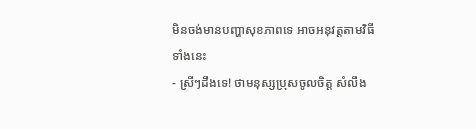មិនចង់មានបញ្ហាសុខភាពទេ អាចអនុវត្តតាមវិធីទាំងនេះ
- ស្រីៗដឹងទេ! ថាមនុស្សប្រុសចូលចិត្ត សំលឹង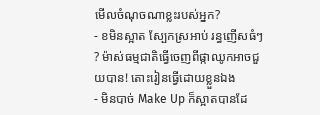មើលចំណុចណាខ្លះរបស់អ្នក?
- ខមិនស្អាត ស្បែកស្រអាប់ រន្ធញើសធំៗ ? ម៉ាស់ធម្មជាតិធ្វើចេញពីផ្កាឈូកអាចជួយបាន! តោះរៀនធ្វើដោយខ្លួនឯង
- មិនបាច់ Make Up ក៏ស្អាតបានដែ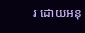រ ដោយអនុ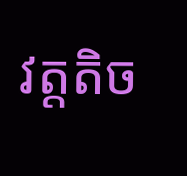វត្តតិច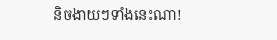និចងាយៗទាំងនេះណា!